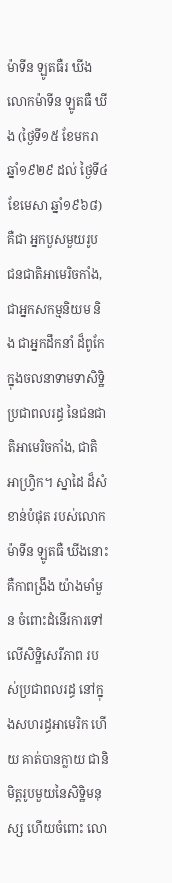ម៉ាទីន ឡូតធឺរ ឃីង
លោកម៉ាទីន ឡូតធឺ ឃីង (ថ្ងៃទី១៥ ខែមករា ឆ្នាំ១៩២៩ ដល់ ថ្ងៃទី៤ ខែមេសា ឆ្នាំ១៩៦៨) គឺជា អ្នកបួសមួយរូប ជនជាតិអាមេរិចកាំង, ជាអ្នកសកម្មនិយម និង ជាអ្នកដឹកនាំ ដ៏ពូកែ ក្នុងចលនាទាមទាសិទ្ឋិ ប្រជាពលរដ្ធ នៃជនជាតិអាមេរិចកាំង, ជាតិអាហ្រ្វិក។ ស្នាដៃ ដ៏សំខាន់បំផុត របស់លោកម៉ាទីន ឡូតធឺ ឃីងនោះ គឺកាពង្រឹង យ៉ាងមាំមួន ចំពោះដំនើរការទៅលើសិទ្ឋិសេរីភាព របស់ប្រជាពលរដ្ធ នៅក្នុងសហរដ្ធអាមេរិក ហើយ គាត់បានក្លាយ ជានិមិត្តរូបមួយនៃសិទ្ឋិមនុស្ស ហើយចំពោះ លោ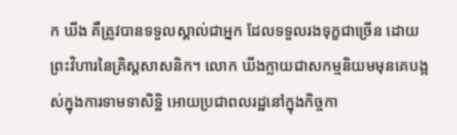ក ឃីង គឺត្រូវបានទទួលស្គាល់ជាអ្នក ដែលទទួលរងទុក្ខជាច្រើន ដោយព្រះវិហារនៃគ្រិស្តសាសនិក។ លោក ឃីងក្លាយជាសកម្មនិយមមុនគេបង្អស់ក្នុងការទាមទាសិទ្ឋិ អោយប្រជាពលរដ្ឋនៅក្នុងកិច្ចកា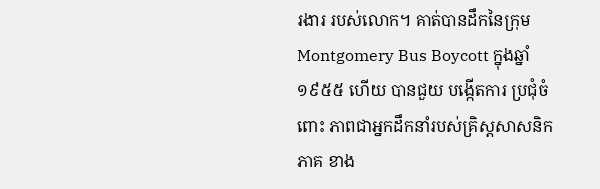រងារ របស់លោក។ គាត់បានដឹកនៃក្រុម Montgomery Bus Boycott ក្នុងឆ្នាំ១៩៥៥ ហើយ បានជួយ បង្កើតការ ប្រជុំចំពោះ ភាពជាអ្នកដឹកនាំរបស់គ្រិស្តសាសនិកភាគ ខាង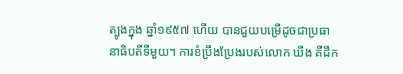ត្បូងក្នុង ឆ្នាំ១៩៥៧ ហើយ បានជួយបម្រើដូចជាប្រធានាធិបតីទីមួយ។ ការខំប្រឹងប្រែងរបស់លោក ឃីង គឺដឹក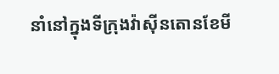នាំនៅក្នុងទីក្រុងវ៉ាស៊ីនតោនខែមី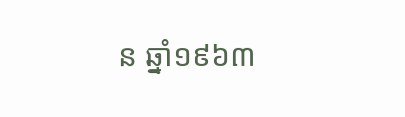ន ឆ្នាំ១៩៦៣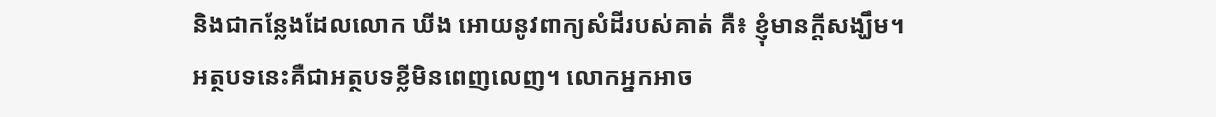និងជាកន្លែងដែលលោក ឃីង អោយនូវពាក្យសំដីរបស់គាត់ គឺ៖ ខ្ញុំមានក្តីសង្ឃឹម។
អត្ថបទនេះគឺជាអត្ថបទខ្លីមិនពេញលេញ។ លោកអ្នកអាច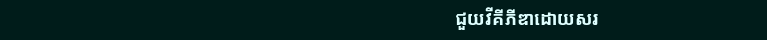ជួយវីគីភីឌាដោយសរ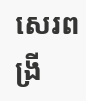សេរពង្រី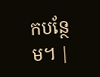កបន្ថែម។ |